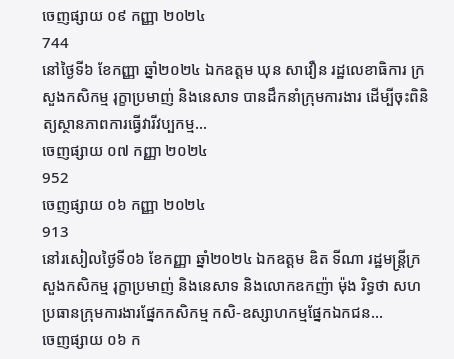ចេញផ្សាយ ០៩ កញ្ញា ២០២៤
744
នៅថ្ងៃទី៦ ខែកញ្ញា ឆ្នាំ២០២៤ ឯកឧត្តម ឃុន សាវឿន រដ្ឋលេខាធិការ ក្រសួងកសិកម្ម រុក្ខាប្រមាញ់ និងនេសាទ បានដឹកនាំក្រុមការងារ ដើម្បីចុះពិនិត្យស្ថានភាពការធ្វើវារីវប្បកម្ម...
ចេញផ្សាយ ០៧ កញ្ញា ២០២៤
952
ចេញផ្សាយ ០៦ កញ្ញា ២០២៤
913
នៅរសៀលថ្ងៃទី០៦ ខែកញ្ញា ឆ្នាំ២០២៤ ឯកឧត្តម ឌិត ទីណា រដ្ឋមន្ត្រីក្រសួងកសិកម្ម រុក្ខាប្រមាញ់ និងនេសាទ និងលោកឧកញ៉ា ម៉ុង រិទ្ធថា សហប្រធានក្រុមការងារផ្នែកកសិកម្ម កសិ-ឧស្សាហកម្មផ្នែកឯកជន...
ចេញផ្សាយ ០៦ ក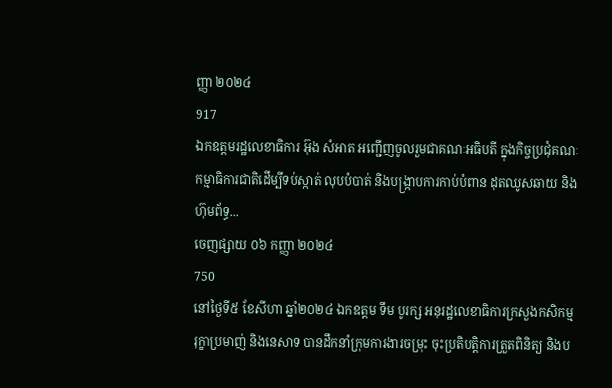ញ្ញា ២០២៤
917
ឯកឧត្តមរដ្ឋលេខាធិការ អ៊ុង សំអាត អញ្ជើញចូលរួមជាគណៈអធិបតី ក្នុងកិច្ចប្រជុំគណៈកម្មាធិការជាតិដើម្បីទប់ស្កាត់ លុបបំបាត់ និងបង្ក្រាបការកាប់បំពាន ដុតឈូសឆាយ និងហ៊ុមព័ទ្ធ...
ចេញផ្សាយ ០៦ កញ្ញា ២០២៤
750
នៅថ្ងៃទី៥ ខែសីហា ឆ្នាំ២០២៤ ឯកឧត្តម ទឹម បូរក្ស អនុរដ្ឋលេខាធិការក្រសួងកសិកម្ម រុក្ខាប្រមាញ់ និងនេសាទ បានដឹកនាំក្រុមការងារចម្រុះ ចុះប្រតិបត្តិការត្រួតពិនិត្យ និងប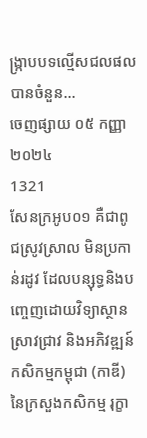ង្ក្រាបបទល្មើសជលផលបានចំនួន...
ចេញផ្សាយ ០៥ កញ្ញា ២០២៤
1321
សែនក្រអូប០១ គឺជាពូជស្រូវស្រាល មិនប្រកាន់រដូវ ដែលបន្សុទ្ធនិងបញ្ចេញដោយវិទ្យាស្ថានស្រាវជ្រាវ និងអភិវឌ្ឍន៍កសិកម្មកម្ពុជា (កាឌី) នៃក្រសួងកសិកម្ម រុក្ខា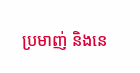ប្រមាញ់ និងនេ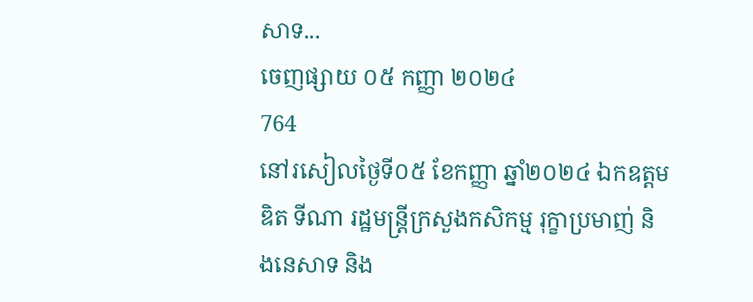សាទ...
ចេញផ្សាយ ០៥ កញ្ញា ២០២៤
764
នៅរសៀលថ្ងៃទី០៥ ខែកញ្ញា ឆ្នាំ២០២៤ ឯកឧត្តម ឌិត ទីណា រដ្ឋមន្ត្រីក្រសួងកសិកម្ម រុក្ខាប្រមាញ់ និងនេសាទ និង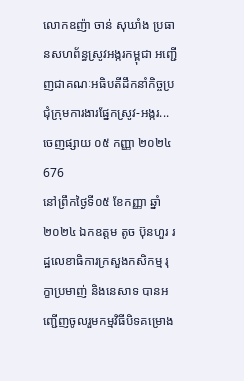លោកឧញ៉ា ចាន់ សុឃាំង ប្រធានសហព័ន្ធស្រូវអង្ករកម្ពុជា អញ្ជើញជាគណៈអធិបតីដឹកនាំកិច្ចប្រជុំក្រុមការងារផ្នែកស្រូវ-អង្ករ...
ចេញផ្សាយ ០៥ កញ្ញា ២០២៤
676
នៅព្រឹកថ្ងៃទី០៥ ខែកញ្ញា ឆ្នាំ២០២៤ ឯកឧត្តម តូច ប៊ុនហួរ រដ្ឋលេខាធិការក្រសួងកសិកម្ម រុក្ខាប្រមាញ់ និងនេសាទ បានអញ្ជើញចូលរួមកម្មវិធីបិទគម្រោង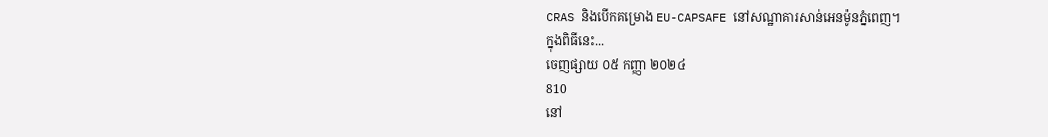CRAS និងបើកគម្រោង EU-CAPSAFE នៅសណ្ឋាគារសាន់អេនម៉ូនភ្នំពេញ។
ក្នុងពិធីនេះ...
ចេញផ្សាយ ០៥ កញ្ញា ២០២៤
810
នៅ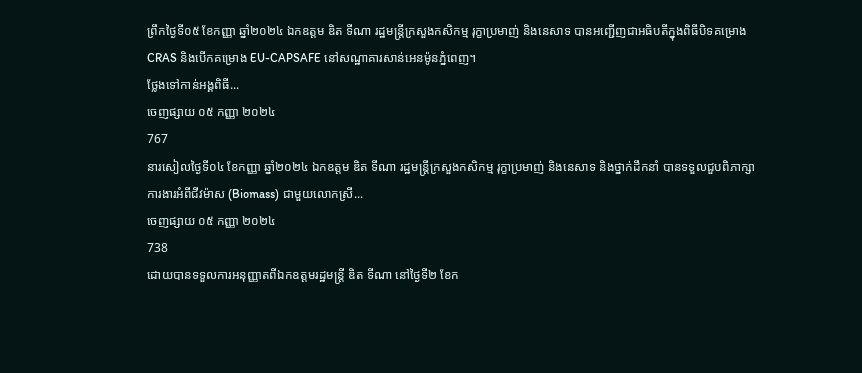ព្រឹកថ្ងៃទី០៥ ខែកញ្ញា ឆ្នាំ២០២៤ ឯកឧត្តម ឌិត ទីណា រដ្ឋមន្ត្រីក្រសួងកសិកម្ម រុក្ខាប្រមាញ់ និងនេសាទ បានអញ្ជើញជាអធិបតីក្នុងពិធីបិទគម្រោង CRAS និងបើកគម្រោង EU-CAPSAFE នៅសណ្ឋាគារសាន់អេនម៉ូនភ្នំពេញ។
ថ្លែងទៅកាន់អង្គពិធី...
ចេញផ្សាយ ០៥ កញ្ញា ២០២៤
767
នារសៀលថ្ងៃទី០៤ ខែកញ្ញា ឆ្នាំ២០២៤ ឯកឧត្តម ឌិត ទីណា រដ្ឋមន្ត្រីក្រសួងកសិកម្ម រុក្ខាប្រមាញ់ និងនេសាទ និងថ្នាក់ដឹកនាំ បានទទួលជួបពិភាក្សាការងារអំពីជីវម៉ាស (Biomass) ជាមួយលោកស្រី...
ចេញផ្សាយ ០៥ កញ្ញា ២០២៤
738
ដោយបានទទួលការអនុញ្ញាតពីឯកឧត្តមរដ្ឋមន្ដ្រី ឌិត ទីណា នៅថ្ងៃទី២ ខែក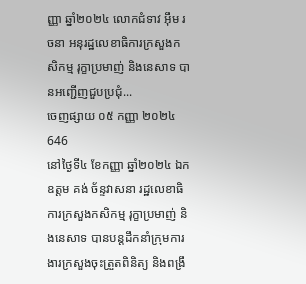ញ្ញា ឆ្នាំ២០២៤ លោកជំទាវ អ៊ឹម រចនា អនុរដ្ឋលេខាធិការក្រសួងកសិកម្ម រុក្ខាប្រមាញ់ និងនេសាទ បានអញ្ជើញជួបប្រជុំ...
ចេញផ្សាយ ០៥ កញ្ញា ២០២៤
646
នៅថ្ងៃទី៤ ខែកញ្ញា ឆ្នាំ២០២៤ ឯកឧត្តម គង់ ច័ន្ទវាសនា រដ្ឋលេខាធិការក្រសួងកសិកម្ម រុក្ខាប្រមាញ់ និងនេសាទ បានបន្តដឹកនាំក្រុមការងារក្រសួងចុះត្រួតពិនិត្យ និងពង្រឹ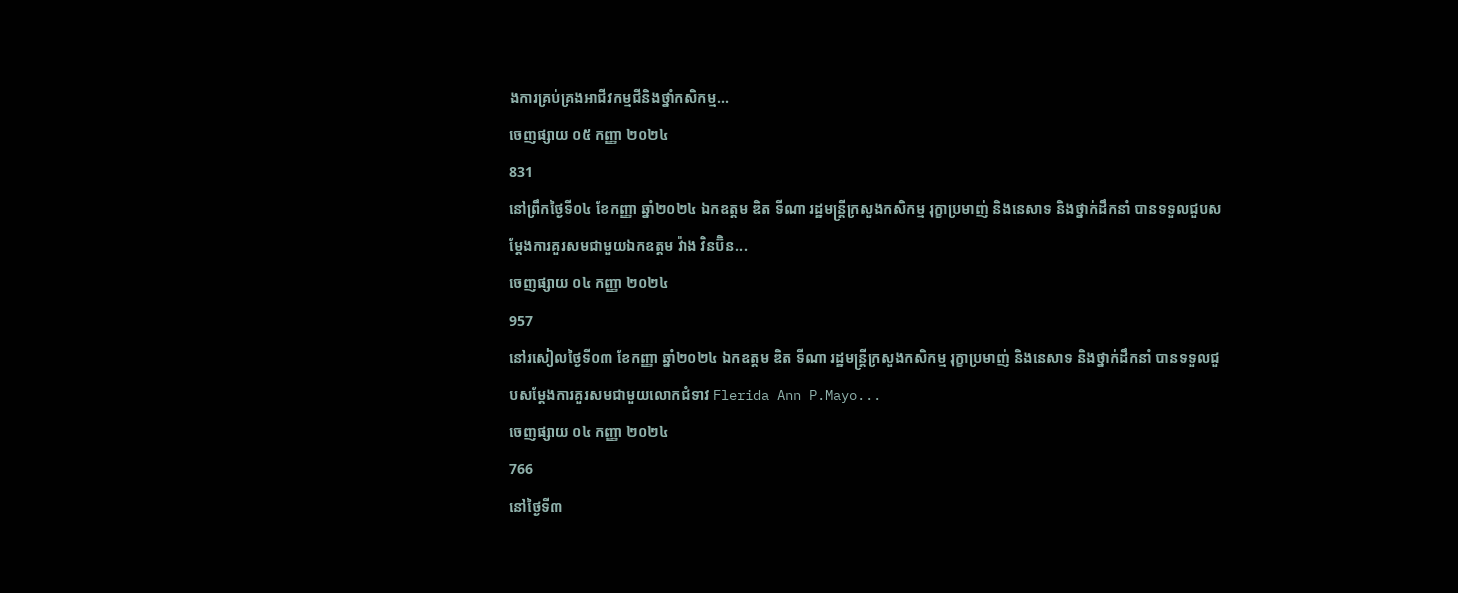ងការគ្រប់គ្រងអាជីវកម្មជីនិងថ្នាំកសិកម្ម...
ចេញផ្សាយ ០៥ កញ្ញា ២០២៤
831
នៅព្រឹកថ្ងៃទី០៤ ខែកញ្ញា ឆ្នាំ២០២៤ ឯកឧត្តម ឌិត ទីណា រដ្ឋមន្ត្រីក្រសួងកសិកម្ម រុក្ខាប្រមាញ់ និងនេសាទ និងថ្នាក់ដឹកនាំ បានទទួលជួបសម្តែងការគួរសមជាមួយឯកឧត្តម វ៉ាង វិនប៊ិន...
ចេញផ្សាយ ០៤ កញ្ញា ២០២៤
957
នៅរសៀលថ្ងៃទី០៣ ខែកញ្ញា ឆ្នាំ២០២៤ ឯកឧត្តម ឌិត ទីណា រដ្ឋមន្ត្រីក្រសួងកសិកម្ម រុក្ខាប្រមាញ់ និងនេសាទ និងថ្នាក់ដឹកនាំ បានទទួលជួបសម្តែងការគួរសមជាមួយលោកជំទាវ Flerida Ann P.Mayo...
ចេញផ្សាយ ០៤ កញ្ញា ២០២៤
766
នៅថ្ងៃទី៣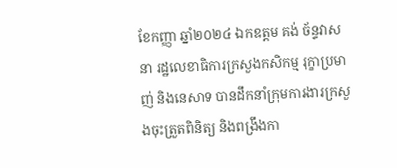ខែកញ្ញា ឆ្នាំ២០២៤ ឯកឧត្តម គង់ ច័ន្ទវាសនា រដ្ឋលេខាធិការក្រសួងកសិកម្ម រុក្ខាប្រមាញ់ និងនេសាទ បានដឹកនាំក្រុមការងារក្រសួងចុះត្រួតពិនិត្យ និងពង្រឹងកា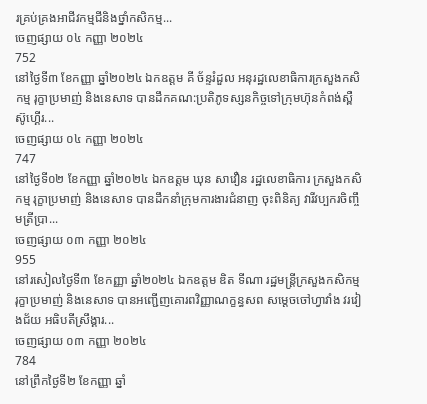រគ្រប់គ្រងអាជីវកម្មជីនិងថ្នាំកសិកម្ម...
ចេញផ្សាយ ០៤ កញ្ញា ២០២៤
752
នៅថ្ងៃទី៣ ខែកញ្ញា ឆ្នាំ២០២៤ ឯកឧត្តម គី ច័ន្ទរំដួល អនុរដ្ឋលេខាធិការក្រសួងកសិកម្ម រុក្ខាប្រមាញ់ និងនេសាទ បានដឹកគណ:ប្រតិភូទស្សនកិច្ចទៅក្រុមហ៊ុនកំពង់ស្ពឺ ស៊ូហ្គើរ...
ចេញផ្សាយ ០៤ កញ្ញា ២០២៤
747
នៅថ្ងៃទី០២ ខែកញ្ញា ឆ្នាំ២០២៤ ឯកឧត្តម ឃុន សាវឿន រដ្ឋលេខាធិការ ក្រសួងកសិកម្ម រុក្ខាប្រមាញ់ និងនេសាទ បានដឹកនាំក្រុមការងារជំនាញ ចុះពិនិត្យ វារីវប្បករចិញ្ចឹមត្រីប្រា...
ចេញផ្សាយ ០៣ កញ្ញា ២០២៤
955
នៅរសៀលថ្ងៃទី៣ ខែកញ្ញា ឆ្នាំ២០២៤ ឯកឧត្តម ឌិត ទីណា រដ្ឋមន្ត្រីក្រសួងកសិកម្ម រុក្ខាប្រមាញ់ និងនេសាទ បានអញ្ជើញគោរពវិញ្ញាណក្ខន្ធសព សម្ដេចចៅហ្វាវាំង វរវៀងជ័យ អធិបតីស្រឹង្គារ...
ចេញផ្សាយ ០៣ កញ្ញា ២០២៤
784
នៅព្រឹកថ្ងៃទី២ ខែកញ្ញា ឆ្នាំ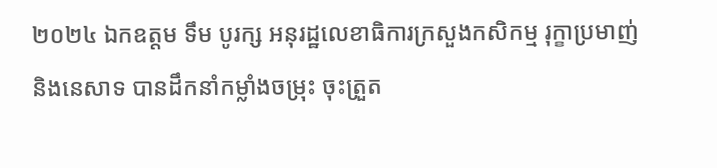២០២៤ ឯកឧត្តម ទឹម បូរក្ស អនុរដ្ឋលេខាធិការក្រសួងកសិកម្ម រុក្ខាប្រមាញ់ និងនេសាទ បានដឹកនាំកម្លាំងចម្រុះ ចុះត្រួត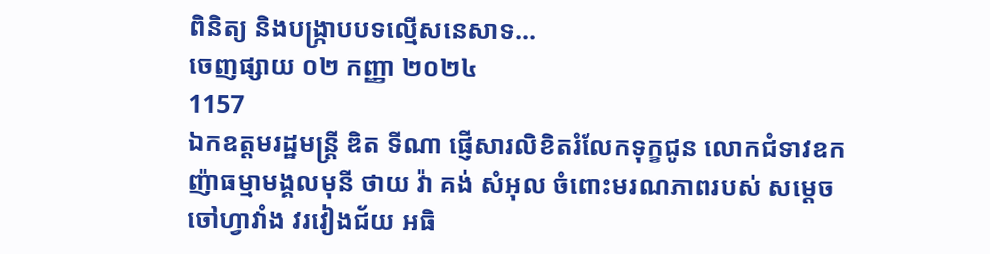ពិនិត្យ និងបង្ក្រាបបទល្មើសនេសាទ...
ចេញផ្សាយ ០២ កញ្ញា ២០២៤
1157
ឯកឧត្តមរដ្ឋមន្ដ្រី ឌិត ទីណា ផ្ញើសារលិខិតរំលែកទុក្ខជូន លោកជំទាវឧកញ៉ាធម្មាមង្គលមុនី ថាយ វ៉ា គង់ សំអុល ចំពោះមរណភាពរបស់ សម្ដេចចៅហ្វាវាំង វរវៀងជ័យ អធិ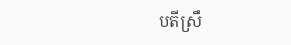បតីស្រឹ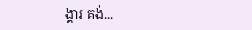ង្គារ គង់...